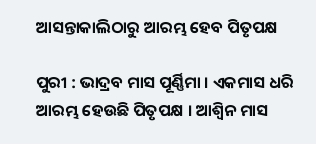ଆସନ୍ତାକାଲିଠାରୁ ଆରମ୍ଭ ହେବ ପିତୃପକ୍ଷ

ପୁରୀ : ଭାଦ୍ରବ ମାସ ପୂର୍ଣ୍ଣିମା । ଏକମାସ ଧରି ଆରମ୍ଭ ହେଉଛି ପିତୃପକ୍ଷ । ଆଶ୍ୱିନ ମାସ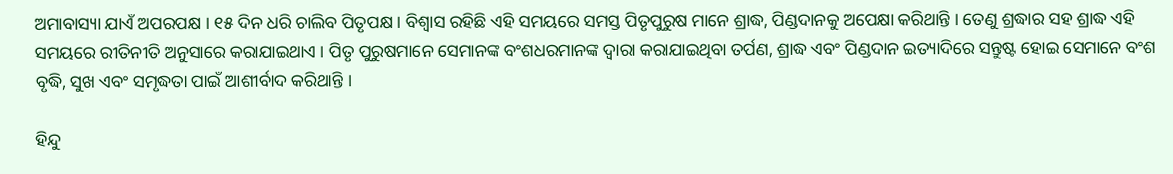ଅମାବାସ୍ୟା ଯାଏଁ ଅପରପକ୍ଷ । ୧୫ ଦିନ ଧରି ଚାଲିବ ପିତୃପକ୍ଷ । ବିଶ୍ୱାସ ରହିଛି ଏହି ସମୟରେ ସମସ୍ତ ପିତୃପୁରୁଷ ମାନେ ଶ୍ରାଦ୍ଧ, ପିଣ୍ଡଦାନକୁ ଅପେକ୍ଷା କରିଥାନ୍ତି । ତେଣୁ ଶ୍ରଦ୍ଧାର ସହ ଶ୍ରାଦ୍ଧ ଏହି ସମୟରେ ରୀତିନୀତି ଅନୁସାରେ କରାଯାଇଥାଏ । ପିତୃ ପୁରୁଷମାନେ ସେମାନଙ୍କ ବଂଶଧରମାନଙ୍କ ଦ୍ୱାରା କରାଯାଇଥିବା ତର୍ପଣ, ଶ୍ରାଦ୍ଧ ଏବଂ ପିଣ୍ଡଦାନ ଇତ୍ୟାଦିରେ ସନ୍ତୁଷ୍ଟ ହୋଇ ସେମାନେ ବଂଶ ବୃଦ୍ଧି, ସୁଖ ଏବଂ ସମୃଦ୍ଧତା ପାଇଁ ଆଶୀର୍ବାଦ କରିଥାନ୍ତି ।

ହିନ୍ଦୁ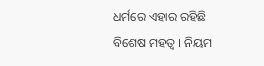ଧର୍ମରେ ଏହାର ରହିଛି ବିଶେଷ ମହତ୍ବ । ନିୟମ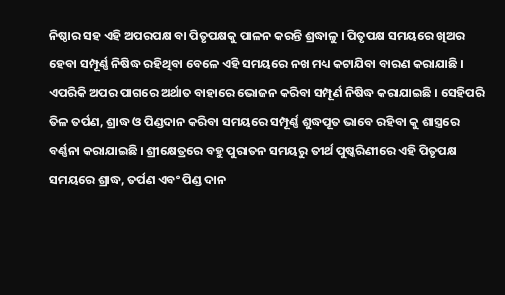ନିଷ୍ଠାର ସହ ଏହି ଅପରପକ୍ଷ ବା ପିତୃପକ୍ଷକୁ ପାଳନ କରନ୍ତି ଶ୍ରଦ୍ଧାଳୁ । ପିତୃପକ୍ଷ ସମୟରେ ଖିଅର ହେବା ସମ୍ପୂର୍ଣ୍ଣ ନିଷିଦ୍ଧ ରହିଥିବା ବେଳେ ଏହି ସମୟରେ ନଖ ମଧ୍ୟ କଟାଯିବା ବାରଣ କରାଯାଛି । ଏପରିକି ଅପର ପାଗରେ ଅର୍ଥାତ ବାହାରେ ଭୋଜନ କରିବା ସମ୍ପୂର୍ଣ ନିଷିଦ୍ଧ କରାଯାଇଛି । ସେହିପରି ତିଳ ତର୍ପଣ, ଶ୍ରାଦ୍ଧ ଓ ପିଣ୍ଡଦାନ କରିବା ସମୟରେ ସମ୍ପୂର୍ଣ୍ଣ ଶୁଦ୍ଧପୂତ ଭାବେ ରହିବା କୁ ଶାସ୍ତ୍ରରେ ବର୍ଣ୍ଣନା କରାଯାଇଛି । ଶ୍ରୀକ୍ଷେତ୍ରରେ ବହୁ ପୁରାତନ ସମୟରୁ ତୀର୍ଥ ପୁଷ୍କରିଣୀରେ ଏହି ପିତୃପକ୍ଷ ସମୟରେ ଶ୍ରାଦ୍ଧ, ତର୍ପଣ ଏବଂ ପିଣ୍ଡ ଦାନ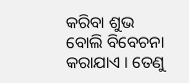କରିବା ଶୁଭ ବୋଲି ବିବେଚନା କରାଯାଏ । ତେଣୁ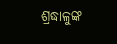ଶ୍ରଦ୍ଧାଳୁଙ୍କ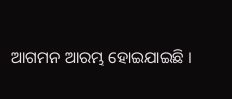ଆଗମନ ଆରମ୍ଭ ହୋଇଯାଇଛି ।